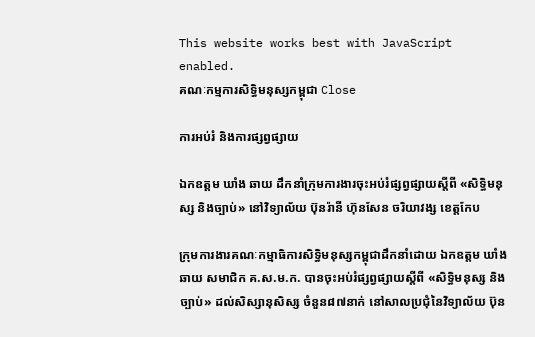This website works best with JavaScript enabled.
គណៈកម្មការសិទ្ធិមនុស្សកម្ពុជា Close

ការអប់រំ និងការផ្សព្វផ្សាយ

ឯកឧត្តម ឃាំង ឆាយ ដឹកនាំក្រុមការងារចុះអប់រំផ្សព្វផ្សាយស្តីពី «សិទ្ធិមនុស្ស និងច្បាប់» នៅវិទ្យាល័យ ប៊ុនរ៉ានី ហ៊ុនសែន ចរិយាវង្ស ខេត្តកែប

ក្រុមការងារគណៈកម្មាធិការសិទ្ធិមនុស្សកម្ពុជាដឹកនាំដោយ ឯកឧត្តម ឃាំង ឆាយ សមាជិក គ.ស.ម.ក. បានចុះអប់រំផ្សព្វផ្សាយស្តីពី «សិទ្ធិមនុស្ស និងច្បាប់» ដល់សិស្សានុសិស្ស ចំនួន៨៧នាក់ នៅសាលប្រជុំនៃវិទ្យាល័យ ប៊ុន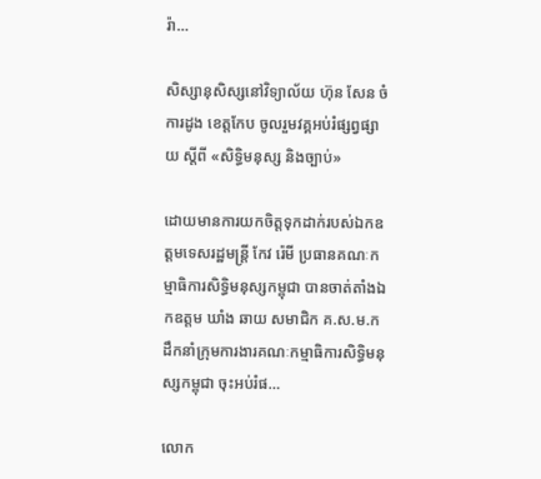រ៉ា...

សិស្សានុសិស្សនៅវិទ្យាល័យ ហ៊ុន សែន ចំការដូង ខេត្តកែប ចូលរួមវគ្គអប់រំផ្សព្វផ្សាយ ស្តីពី «សិទ្ធិមនុស្ស និងច្បាប់»

ដោយមានការយកចិត្តទុកដាក់របស់ឯកឧត្តមទេសរដ្ឋមន្ត្រី កែវ រ៉េមី ប្រធានគណៈកម្មាធិការសិទ្ធិមនុស្សកម្ពុជា បានចាត់តាំងឯកឧត្តម ឃាំង ឆាយ សមាជិក គ.ស.ម.ក ដឹកនាំក្រុមការងារគណៈកម្មាធិការសិទ្ធិមនុស្សកម្ពុជា ចុះអប់រំផ...

លោក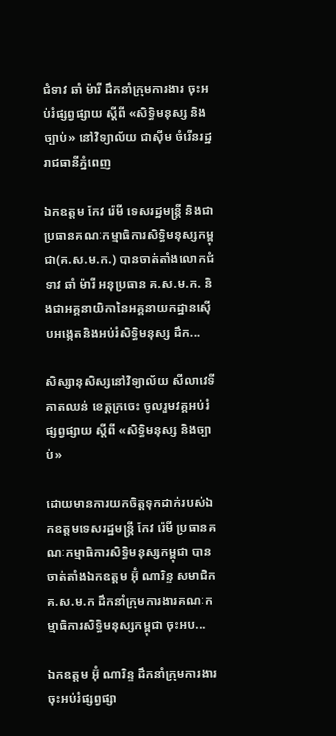ជំទាវ ឆាំ ម៉ារី ដឹកនាំក្រុមការងារ ចុះអប់រំផ្សព្វផ្សាយ ស្តីពី «សិទ្ធិមនុស្ស និងច្បាប់» នៅវិទ្យាល័យ ជាស៊ីម ចំរើនរដ្ឋ រាជធានីភ្នំពេញ

ឯកឧត្តម កែវ រ៉េមី ទេសរដ្ឋមន្ត្រី និងជាប្រធានគណៈកម្មាធិការសិទ្ធិមនុស្សកម្ពុជា(គ.ស.ម.ក.) បានចាត់តាំងលោកជំទាវ ឆាំ ម៉ារី អនុប្រធាន គ.ស.ម.ក. និងជាអគ្គនាយិកានៃអគ្គនាយកដ្ឋានស៊ើបអង្កេតនិងអប់រំសិទ្ធិមនុស្ស ដឹក...

សិស្សានុសិស្សនៅវិទ្យាល័យ សីលាវេទី គាតឈន់ ខេត្តក្រចេះ ចូលរួមវគ្គអប់រំផ្សព្វផ្សាយ ស្តីពី «សិទ្ធិមនុស្ស និងច្បាប់»

ដោយមានការយកចិត្តទុកដាក់របស់ឯកឧត្តមទេសរដ្ឋមន្ត្រី កែវ រ៉េមី ប្រធានគណៈកម្មាធិការសិទ្ធិមនុស្សកម្ពុជា បានចាត់តាំងឯកឧត្តម អ៊ុំ ណារិន្ទ សមាជិក គ.ស.ម.ក ដឹកនាំក្រុមការងារគណៈកម្មាធិការសិទ្ធិមនុស្សកម្ពុជា ចុះអប...

ឯកឧត្តម អ៊ុំ ណារិន្ទ ដឹកនាំក្រុមការងារ ចុះអប់រំផ្សព្វផ្សា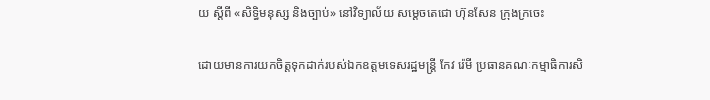យ ស្តីពី «សិទ្ធិមនុស្ស និងច្បាប់» នៅវិទ្យាល័យ សម្តេចតេជោ ហ៊ុនសែន ក្រុងក្រចេះ

ដោយមានការយកចិត្តទុកដាក់របស់ឯកឧត្តមទេសរដ្ឋមន្ត្រី កែវ រ៉េមី ប្រធានគណៈកម្មាធិការសិ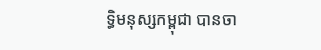ទ្ធិមនុស្សកម្ពុជា បានចា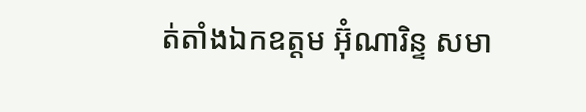ត់តាំងឯកឧត្តម អ៊ុំណារិន្ទ សមា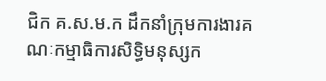ជិក គ.ស.ម.ក ដឹកនាំក្រុមការងារគណៈកម្មាធិការសិទ្ធិមនុស្សក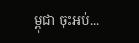ម្ពុជា ចុះអប់...